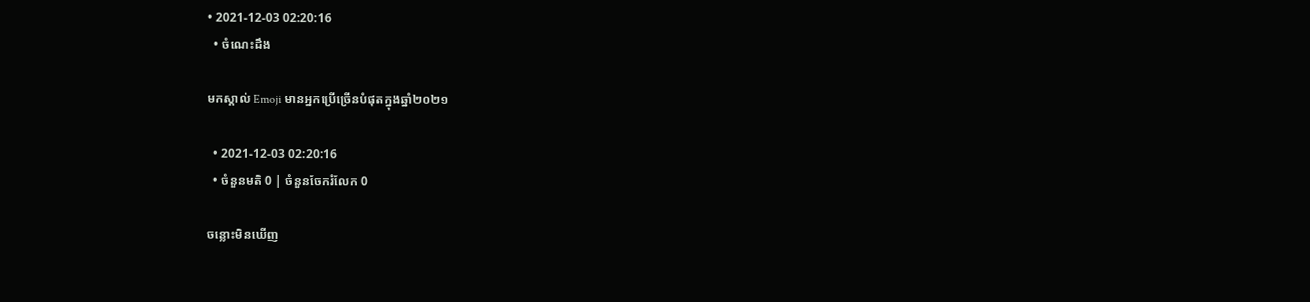• 2021-12-03 02:20:16
  • ចំណេះដឹង

មកស្គាល់ Emoji មានអ្នកប្រើច្រើនបំផុតក្នុងឆ្នាំ២០២១

  • 2021-12-03 02:20:16
  • ចំនួនមតិ 0 | ចំនួនចែករំលែក 0

ចន្លោះមិនឃើញ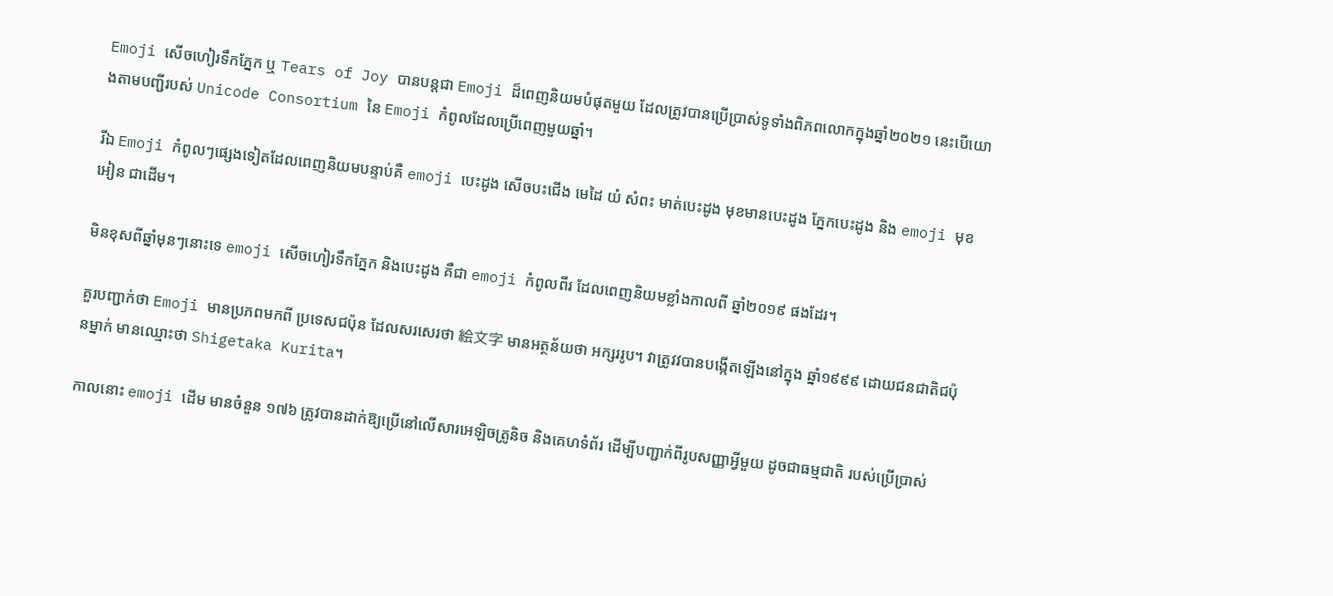Emoji សើចហៀរទឹកភ្នែក ឬ Tears of Joy បានបន្តជា Emoji ដ៏ពេញនិយមបំផុតមួយ ដែលត្រូវបានប្រើប្រាស់ទូទាំងពិភពលោកក្នុងឆ្នាំ២០២១ នេះបើយោងតាមបញ្ជីរបស់ Unicode Consortium នៃ Emoji កំពូលដែលប្រើពេញមួយឆ្នាំ។

រីឯ Emoji កំពូលៗផ្សេងទៀតដែលពេញនិយមបន្ទាប់គឺ emoji បេះដូង សើចបះជើង មេដៃ យំ សំពះ មាត់បេះដូង មុខមានបេះដូង ភ្នែកបេះដូង និង emoji មុខអៀន ជាដើម។

មិនខុសពីឆ្នាំមុនៗនោះទេ emoji សើចហៀរទឹកភ្នែក និងបេះដូង គឺជា emoji កំពូលពីរ ដែលពេញនិយមខ្លាំងកាលពី ឆ្នាំ២០១៩ ផងដែរ។

គួរបញ្ជាក់ថា Emoji មានប្រភពមកពី ប្រទេសជប៉ុន ដែលសរសេរថា 絵文字 មានអត្ថន័យថា អក្សររូប។ វាត្រូវវបានបង្កើតឡើងនៅក្នុង ឆ្នាំ១៩៩៩ ដោយជនជាតិជប៉ុនម្នាក់ មានឈ្មោះថា Shigetaka Kurita។

កាលនោះ emoji ដើម មានចំនួន ១៧៦ ត្រូវបានដាក់ឱ្យប្រើនៅលើសារអេឡិចត្រូនិច និងគេហទំព័រ ដើម្បីបញ្ជាក់ពីរូបសញ្ញាអ្វីមួយ ដូចជាធម្មជាតិ របស់ប្រើប្រាស់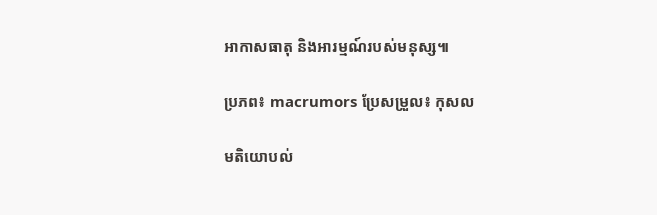អាកាសធាតុ និងអារម្មណ៍របស់មនុស្ស៕

ប្រភព៖ macrumors ប្រែសម្រួល៖ កុសល

មតិយោបល់